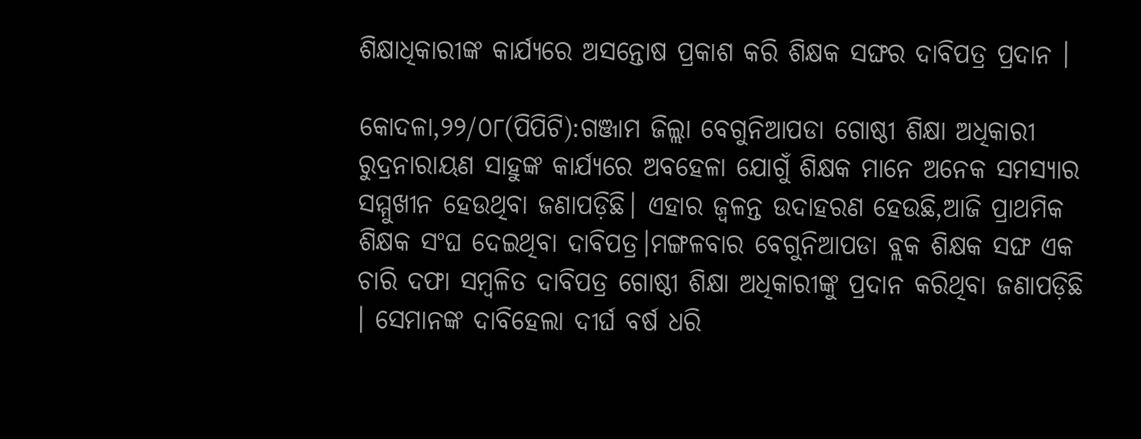ଶିକ୍ଷାଧିକାରୀଙ୍କ କାର୍ଯ୍ୟରେ ଅସନ୍ତୋଷ ପ୍ରକାଶ କରି ଶିକ୍ଷକ ସଙ୍ଘର ଦାବିପତ୍ର ପ୍ରଦାନ ।

କୋଦଳା,୨୨/୦୮(ପିପିଟି):ଗଞ୍ଜାମ ଜିଲ୍ଲା ବେଗୁନିଆପଡା ଗୋଷ୍ଠୀ ଶିକ୍ଷା ଅଧିକାରୀ ରୁଦ୍ରନାରାୟଣ ସାହୁଙ୍କ କାର୍ଯ୍ୟରେ ଅବହେଳା ଯୋଗୁଁ ଶିକ୍ଷକ ମାନେ ଅନେକ ସମସ୍ୟାର ସମ୍ମୁଖୀନ ହେଉଥିବା ଜଣାପଡ଼ିଛି। ଏହାର ଜ୍ବଳନ୍ତ ଉଦାହରଣ ହେଉଛି,ଆଜି ପ୍ରାଥମିକ ଶିକ୍ଷକ ସଂଘ ଦେଇଥିବା ଦାବିପତ୍ର।ମଙ୍ଗଳବାର ବେଗୁନିଆପଡା ବ୍ଲକ ଶିକ୍ଷକ ସଙ୍ଘ ଏକ ଚାରି ଦଫା ସମ୍ବଳିତ ଦାବିପତ୍ର ଗୋଷ୍ଠୀ ଶିକ୍ଷା ଅଧିକାରୀଙ୍କୁ ପ୍ରଦାନ କରିଥିବା ଜଣାପଡ଼ିଛି । ସେମାନଙ୍କ ଦାବିହେଲା ଦୀର୍ଘ ବର୍ଷ ଧରି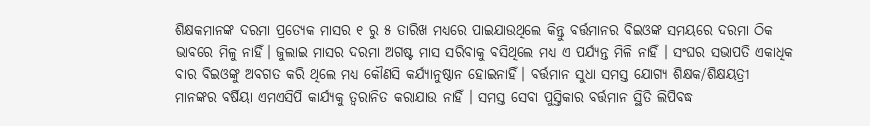ଶିକ୍ଷକମାନଙ୍କ ଦରମା ପ୍ରତ୍ୟେକ ମାସର ୧ ରୁ ୫ ତାରିଖ ମଧ୍ୟରେ ପାଇଯାଉଥିଲେ କିନ୍ତୁ ବର୍ତ୍ତମାନର ବିଇଓଙ୍କ ସମୟରେ ଦରମା ଠିକ ଭାବରେ ମିଳୁ ନାହିଁ। ଜୁଲାଇ ମାସର ଦରମା ଅଗଷ୍ଟ ମାସ ସରିବାକୁ ବସିଥିଲେ ମଧ୍ୟ ଏ ପର୍ଯ୍ୟନ୍ତ ମିଳି ନାହିଁ । ସଂଘର ସଭାପତି ଏକାଧିକ ବାର ବିଇଓଙ୍କୁ ଅବଗତ କରି ଥିଲେ ମଧ୍ୟ କୌଣସି କର୍ଯ୍ୟାନୁଷ୍ଠାନ ହୋଇନାହିଁ। ବର୍ତ୍ତମାନ ସୁଧା ସମସ୍ତ ଯୋଗ୍ୟ ଶିକ୍ଷକ/ଶିକ୍ଷୟତ୍ରୀ ମାନଙ୍କର ବର୍ଷିୟା ଏମଏସିପି କାର୍ଯ୍ୟକୁ ତ୍ବରାନିତ କରାଯାଉ ନାହିଁ । ସମସ୍ତ ସେବା ପୁସ୍ତିକାର ବର୍ତ୍ତମାନ ସ୍ଥିତି ଲିପିବଦ୍ଧ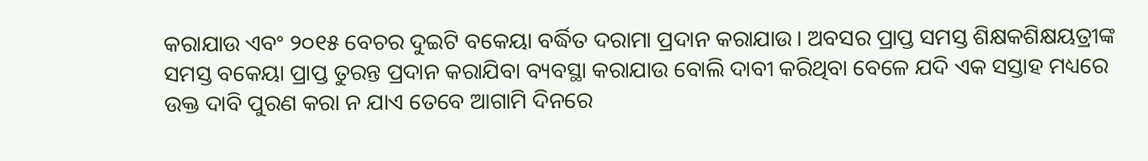କରାଯାଉ ଏବଂ ୨୦୧୫ ବେଚର ଦୁଇଟି ବକେୟା ବର୍ଦ୍ଧିତ ଦରାମା ପ୍ରଦାନ କରାଯାଉ। ଅବସର ପ୍ରାପ୍ତ ସମସ୍ତ ଶିକ୍ଷକଶିକ୍ଷୟତ୍ରୀଙ୍କ ସମସ୍ତ ବକେୟା ପ୍ରାପ୍ତ ତୁରନ୍ତ ପ୍ରଦାନ କରାଯିବା ବ୍ୟବସ୍ଥା କରାଯାଉ ବୋଲି ଦାବୀ କରିଥିବା ବେଳେ ଯଦି ଏକ ସସ୍ତାହ ମଧ୍ୟରେ ଉକ୍ତ ଦାବି ପୁରଣ କରା ନ ଯାଏ ତେବେ ଆଗାମି ଦିନରେ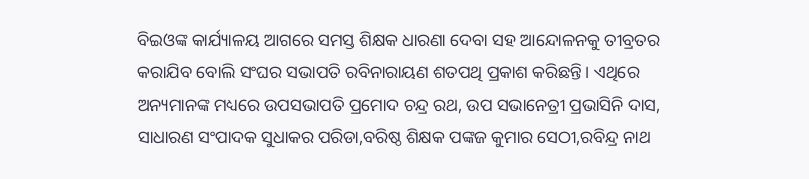ବିଇଓଙ୍କ କାର୍ଯ୍ୟାଳୟ ଆଗରେ ସମସ୍ତ ଶିକ୍ଷକ ଧାରଣା ଦେବା ସହ ଆନ୍ଦୋଳନକୁ ତୀବ୍ରତର କରାଯିବ ବୋଲି ସଂଘର ସଭାପତି ରବିନାରାୟଣ ଶତପଥି ପ୍ରକାଶ କରିଛନ୍ତି। ଏଥିରେ ଅନ୍ୟମାନଙ୍କ ମଧ୍ୟରେ ଉପସଭାପତି ପ୍ରମୋଦ ଚନ୍ଦ୍ର ରଥ, ଉପ ସଭାନେତ୍ରୀ ପ୍ରଭାସିନି ଦାସ, ସାଧାରଣ ସଂପାଦକ ସୁଧାକର ପରିଡା,ବରିଷ୍ଠ ଶିକ୍ଷକ ପଙ୍କଜ କୁମାର ସେଠୀ,ରବିନ୍ଦ୍ର ନାଥ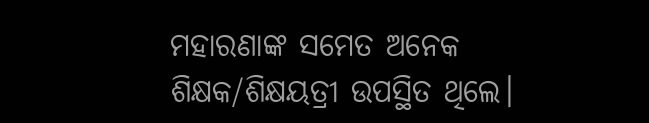ମହାରଣାଙ୍କ ସମେତ ଅନେକ ଶିକ୍ଷକ/ଶିକ୍ଷୟତ୍ରୀ ଉପସ୍ଥିତ ଥିଲେ।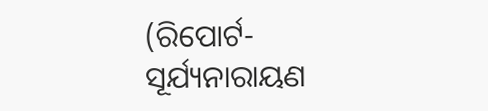(ରିପୋର୍ଟ- ସୂର୍ଯ୍ୟନାରାୟଣ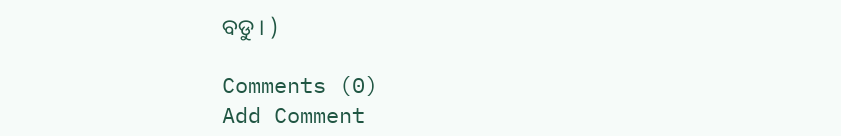ବଡୁ। )

Comments (0)
Add Comment